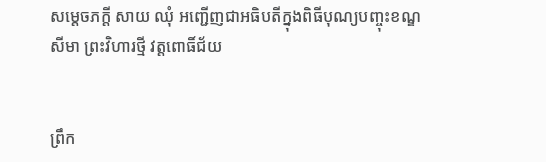សម្តេចភក្តី សាយ ឈុំ អញ្ជើញជាអធិបតីក្នុងពិធីបុណ្យបញ្ចុះខណ្ឌសីមា ព្រះវិហារថ្មី វត្តពោធិ៍ជ័យ


ព្រឹក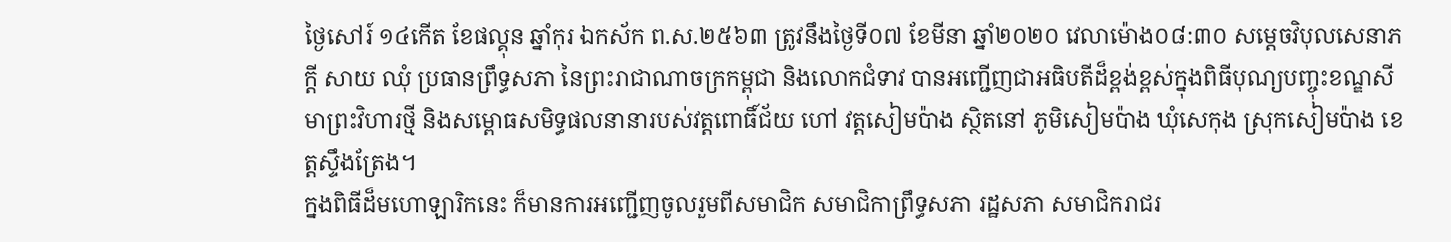ថ្ងៃសៅរ៍ ១៤កើត ខែផល្គុន ឆ្នាំកុរ ឯកស័ក ព.ស.២៥៦៣ ត្រូវនឹងថ្ងៃទី០៧ ខែមីនា ឆ្នាំ២០២០ វេលាម៉ោង០៨:៣០ សម្តេចវិបុលសេនាភក្តី សាយ ឈុំ ប្រធានព្រឹទ្ធសភា នៃព្រះរាជាណាចក្រកម្ពុជា និងលោកជំទាវ បានអញ្ជើញជាអធិបតីដ៏ខ្ពង់ខ្ពស់ក្នុងពិធីបុណ្យបញ្ចុះខណ្ឌសីមាព្រះវិហារថ្មី និងសម្ពោធសមិទ្ធផលនានារបស់វត្តពោធិ៍ជ័យ ហៅ វត្តសៀមប៉ាង ស្ថិតនៅ ភូមិសៀមប៉ាង ឃុំសេកុង ស្រុកសៀមប៉ាង ខេត្តស្ទឹងត្រែង។
ក្នងពិធីដ៏មហោឡារិកនេះ ក៏មានការអញ្ជើញចូលរួមពីសមាជិក សមាជិកាព្រឹទ្ធសភា រដ្ឋសភា សមាជិករាជរ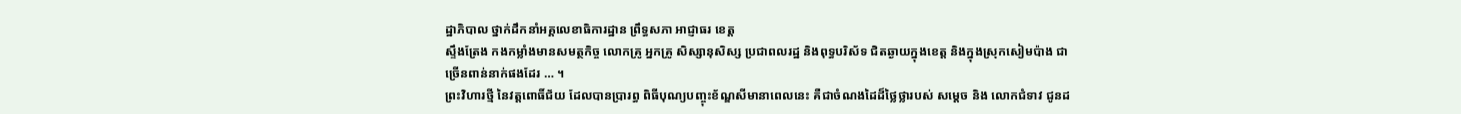ដ្ឋាភិបាល ថ្នាក់ដឹកនាំអគ្គលេខាធិការដ្ឋាន ព្រឹទ្ធសភា អាជ្ញាធរ ខេត្ត
ស្ទឹងត្រែង កងកម្លាំងមានសមត្ថកិច្ច លោកគ្រូ អ្នកគ្រូ សិស្សានុសិស្ស ប្រជាពលរដ្ឋ និងពុទ្ធបរិស័ទ ជិតឆ្ងាយក្នុងខេត្ត និងក្នុងស្រុកសៀមប៉ាង ជាច្រើនពាន់នាក់ផងដែរ … ។
ព្រះវិហារថ្មី នៃវត្តពោធិ៍ជ័យ ដែលបានប្រារព្ធ ពិធីបុណ្យបញ្ចុះខ័ណ្ឌសីមានាពេលនេះ គឺជាចំណងដៃដ៏ថ្លៃថ្លារបស់ សម្តេច និង លោកជំទាវ ជូនដ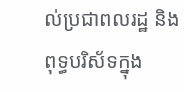ល់ប្រជាពលរដ្ឋ និងពុទ្ធបរិស័ទក្នុង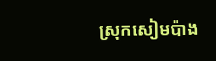ស្រុកសៀមប៉ាង